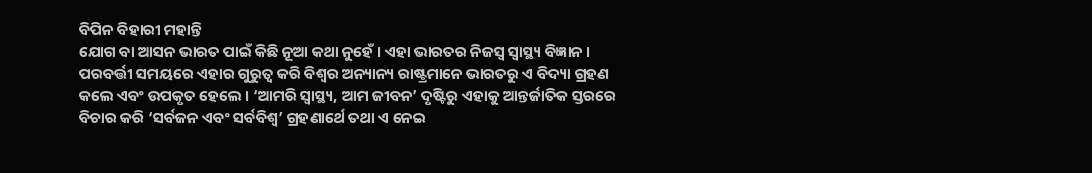ବିପିନ ବିହାରୀ ମହାନ୍ତି
ଯୋଗ ବା ଆସନ ଭାରତ ପାଇଁ କିଛି ନୂଆ କଥା ନୁହେଁ । ଏହା ଭାରତର ନିଜସ୍ୱ ସ୍ୱାସ୍ଥ୍ୟ ବିଜ୍ଞାନ । ପରବର୍ତ୍ତୀ ସମୟରେ ଏହାର ଗୁରୁତ୍ୱ କରି ବିଶ୍ୱର ଅନ୍ୟାନ୍ୟ ରାଷ୍ଟ୍ରମାନେ ଭାରତରୁ ଏ ବିଦ୍ୟା ଗ୍ରହଣ କଲେ ଏବଂ ଉପକୃତ ହେଲେ । ‘ଆମରି ସ୍ୱାସ୍ଥ୍ୟ, ଆମ ଜୀବନ’ ଦୃଷ୍ଟିରୁ ଏହାକୁ ଆନ୍ତର୍ଜାତିକ ସ୍ତରରେ ବିଚାର କରି ‘ସର୍ବଜନ ଏବଂ ସର୍ବବିଶ୍ୱ’ ଗ୍ରହଣାର୍ଥେ ତଥା ଏ ନେଇ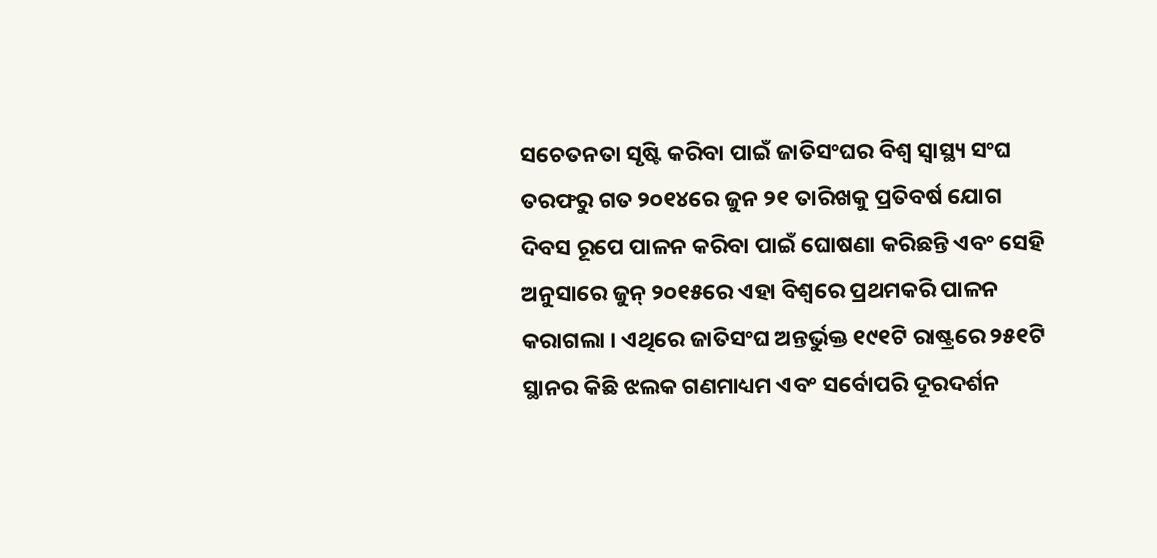ସଚେତନତା ସୃଷ୍ଟି କରିବା ପାଇଁ ଜାତିସଂଘର ବିଶ୍ୱ ସ୍ୱାସ୍ଥ୍ୟ ସଂଘ ତରଫରୁ ଗତ ୨୦୧୪ରେ ଜୁନ ୨୧ ତାରିଖକୁ ପ୍ରତିବର୍ଷ ଯୋଗ ଦିବସ ରୂପେ ପାଳନ କରିବା ପାଇଁ ଘୋଷଣା କରିଛନ୍ତି ଏବଂ ସେହି ଅନୁସାରେ ଜୁନ୍ ୨୦୧୫ରେ ଏହା ବିଶ୍ୱରେ ପ୍ରଥମକରି ପାଳନ କରାଗଲା । ଏଥିରେ ଜାତିସଂଘ ଅନ୍ତର୍ଭୁକ୍ତ ୧୯୧ଟି ରାଷ୍ଟ୍ରରେ ୨୫୧ଟି ସ୍ଥାନର କିଛି ଝଲକ ଗଣମାଧ୍ୟମ ଏବଂ ସର୍ବୋପରି ଦୂରଦର୍ଶନ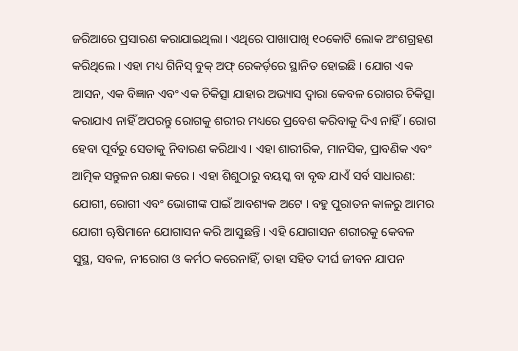ଜରିଆରେ ପ୍ରସାରଣ କରାଯାଇଥିଲା । ଏଥିରେ ପାଖାପାଖି ୧୦କୋଟି ଲୋକ ଅଂଶଗ୍ରହଣ କରିଥିଲେ । ଏହା ମଧ୍ୟ ଗିନିସ୍ ବୁକ୍ ଅଫ୍ ରେକର୍ଡ଼ରେ ସ୍ଥାନିତ ହୋଇଛି । ଯୋଗ ଏକ ଆସନ, ଏକ ବିଜ୍ଞାନ ଏବଂ ଏକ ଚିକିତ୍ସା ଯାହାର ଅଭ୍ୟାସ ଦ୍ୱାରା କେବଳ ରୋଗର ଚିକିତ୍ସା କରାଯାଏ ନାହିଁ ଅପରନ୍ତୁ ରୋଗକୁ ଶରୀର ମଧ୍ୟରେ ପ୍ରବେଶ କରିବାକୁ ଦିଏ ନାହିଁ । ରୋଗ ହେବା ପୂର୍ବରୁ ସେତାକୁ ନିବାରଣ କରିଥାଏ । ଏହା ଶାରୀରିକ, ମାନସିକ, ପ୍ରାବଣିକ ଏବଂ ଆତ୍ମିକ ସନ୍ତୁଳନ ରକ୍ଷା କରେ । ଏହା ଶିଶୁଠାରୁ ବୟସ୍କ ବା ବୃଦ୍ଧ ଯାଏଁ ସର୍ବ ସାଧାରଣ: ଯୋଗୀ, ରୋଗୀ ଏବଂ ଭୋଗୀଙ୍କ ପାଇଁ ଆବଶ୍ୟକ ଅଟେ । ବହୁ ପୁରାତନ କାଳରୁ ଆମର ଯୋଗୀ ୠଷିମାନେ ଯୋଗାସନ କରି ଆସୁଛନ୍ତି । ଏହି ଯୋଗାସନ ଶରୀରକୁ କେବଳ ସୁସ୍ଥ, ସବଳ, ନୀରୋଗ ଓ କର୍ମଠ କରେନାହିଁ, ତାହା ସହିତ ଦୀର୍ଘ ଜୀବନ ଯାପନ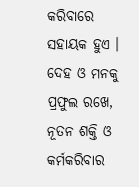କରିବାରେ ସହାୟକ ହୁଏ । ଦେହ ଓ ମନକୁ ପ୍ରଫୁଲ ରଖେ, ନୂତନ ଶକ୍ତି ଓ କର୍ମକରିବାର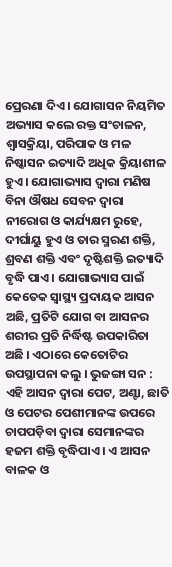ପ୍ରେରଣା ଦିଏ । ଯୋଗାସନ ନିୟମିତ ଅଭ୍ୟାସ କଲେ ରକ୍ତ ସଂଚାଳନ, ଶ୍ୱାସକ୍ରିୟା, ପରିପାକ ଓ ମଳ ନିଷ୍କାସନ ଇତ୍ୟାଦି ଅଧିକ କ୍ରିୟାଶୀଳ ହୁଏ । ଯୋଗାଭ୍ୟାସ ଦ୍ୱାରା ମଣିଷ ବିନା ଔଷଧ ସେବନ ଦ୍ୱାରା ନୀରୋଗ ଓ କାର୍ଯ୍ୟକ୍ଷମ ରୁହେ, ଦୀର୍ଘାୟୁ ହୁଏ ଓ ତାର ସ୍ମରଣ ଶକ୍ତି, ଶ୍ରବଣ ଶକ୍ତି ଏବଂ ଦୃଷ୍ଟିଶକ୍ତି ଇତ୍ୟାଦି ବୃଦ୍ଧି ପାଏ । ଯୋଗାଭ୍ୟାସ ପାଇଁ କେତେକ ସ୍ୱାସ୍ଥ୍ୟ ପ୍ରଦାୟକ ଆସନ ଅଛି, ପ୍ରତିଟି ଯୋଗ ବା ଆସନର ଶରୀର ପ୍ରତି ନିର୍ଦ୍ଧିଷ୍ଟ ଉପକାରିତା ଅଛି । ଏଠାରେ କେତୋଟିର ଉପସ୍ଥାପନା କଲୁ । ଭୁଜଙ୍ଗା ସନ : ଏହି ଆସନ ଦ୍ୱାରା ପେଟ, ଅଣ୍ଟା, ଛାତି ଓ ପେଟର ପେଶୀମାନଙ୍କ ଉପରେ ଚାପପଡ଼ିବା ଦ୍ୱାରା ସେମାନଙ୍କର ହଜମ ଶକ୍ତି ବୃଦ୍ଧିପାଏ । ଏ ଆସନ ବାଳକ ଓ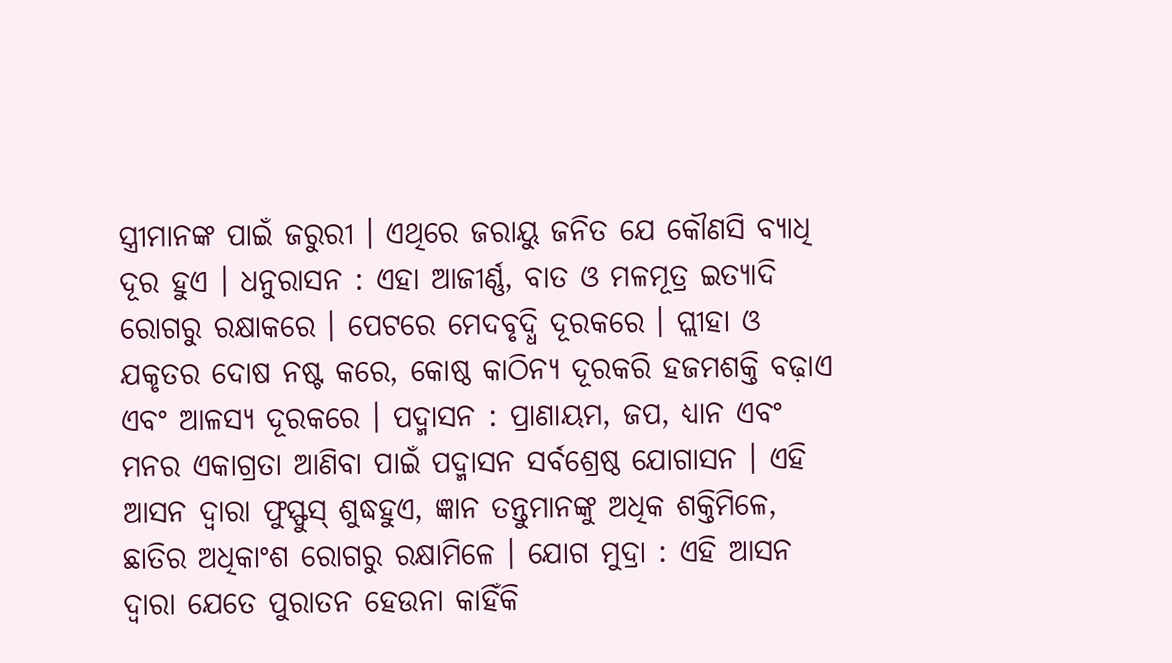ସ୍ତ୍ରୀମାନଙ୍କ ପାଇଁ ଜରୁରୀ । ଏଥିରେ ଜରାୟୁ ଜନିତ ଯେ କୌଣସି ବ୍ୟାଧି ଦୂର ହୁଏ । ଧନୁରାସନ : ଏହା ଆଜୀର୍ଣ୍ଣ, ବାତ ଓ ମଳମୂତ୍ର ଇତ୍ୟାଦି ରୋଗରୁ ରକ୍ଷାକରେ । ପେଟରେ ମେଦବୃଦ୍ଧି ଦୂରକରେ । ପ୍ଲୀହା ଓ ଯକୃତର ଦୋଷ ନଷ୍ଟ କରେ, କୋଷ୍ଠ କାଠିନ୍ୟ ଦୂରକରି ହଜମଶକ୍ତି ବଢ଼ାଏ ଏବଂ ଆଳସ୍ୟ ଦୂରକରେ । ପଦ୍ମାସନ : ପ୍ରାଣାୟମ, ଜପ, ଧ୍ୟାନ ଏବଂ ମନର ଏକାଗ୍ରତା ଆଣିବା ପାଇଁ ପଦ୍ମାସନ ସର୍ବଶ୍ରେଷ୍ଠ ଯୋଗାସନ । ଏହି ଆସନ ଦ୍ୱାରା ଫୁସ୍ଫୁସ୍ ଶୁଦ୍ଧହୁଏ, ଜ୍ଞାନ ତନ୍ତୁମାନଙ୍କୁ ଅଧିକ ଶକ୍ତିମିଳେ, ଛାତିର ଅଧିକାଂଶ ରୋଗରୁ ରକ୍ଷାମିଳେ । ଯୋଗ ମୁଦ୍ରା : ଏହି ଆସନ ଦ୍ୱାରା ଯେତେ ପୁରାତନ ହେଉନା କାହିଁକି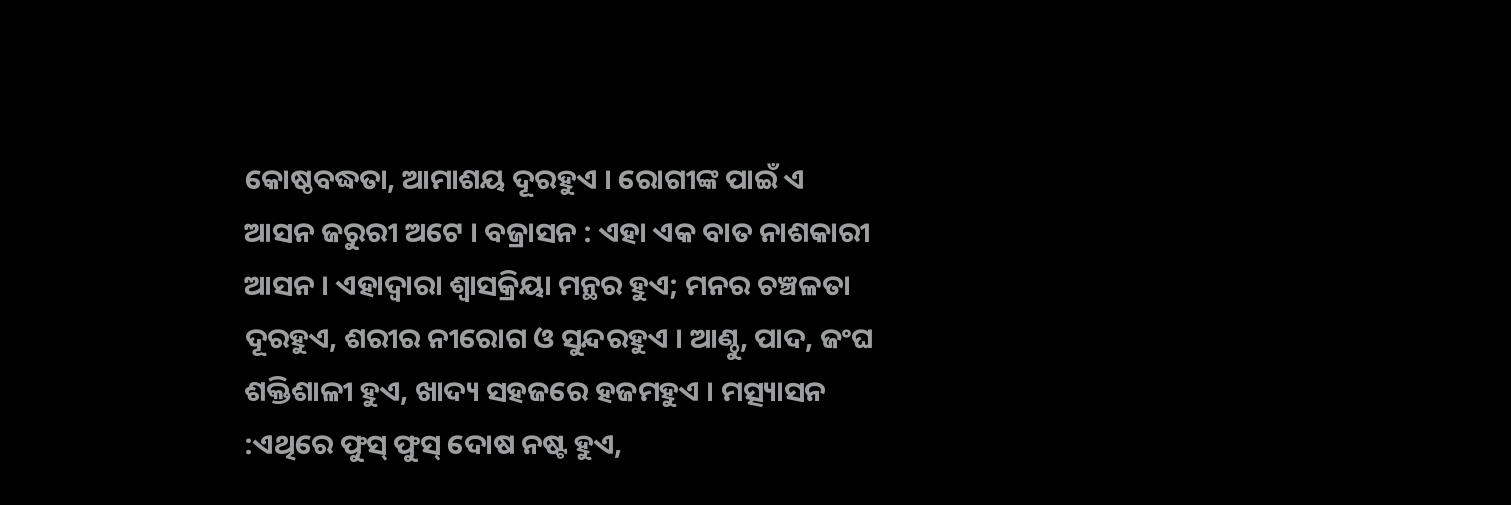କୋଷ୍ଠବଦ୍ଧତା, ଆମାଶୟ ଦୂରହୁଏ । ରୋଗୀଙ୍କ ପାଇଁ ଏ ଆସନ ଜରୁରୀ ଅଟେ । ବଜ୍ରାସନ : ଏହା ଏକ ବାତ ନାଶକାରୀ ଆସନ । ଏହାଦ୍ୱାରା ଶ୍ୱାସକ୍ରିୟା ମନ୍ଥର ହୁଏ; ମନର ଚଞ୍ଚଳତା ଦୂରହୁଏ, ଶରୀର ନୀରୋଗ ଓ ସୁନ୍ଦରହୁଏ । ଆଣ୍ଠୁ, ପାଦ, ଜଂଘ ଶକ୍ତିଶାଳୀ ହୁଏ, ଖାଦ୍ୟ ସହଜରେ ହଜମହୁଏ । ମତ୍ସ୍ୟାସନ :ଏଥିରେ ଫୁସ୍ ଫୁସ୍ ଦୋଷ ନଷ୍ଟ ହୁଏ,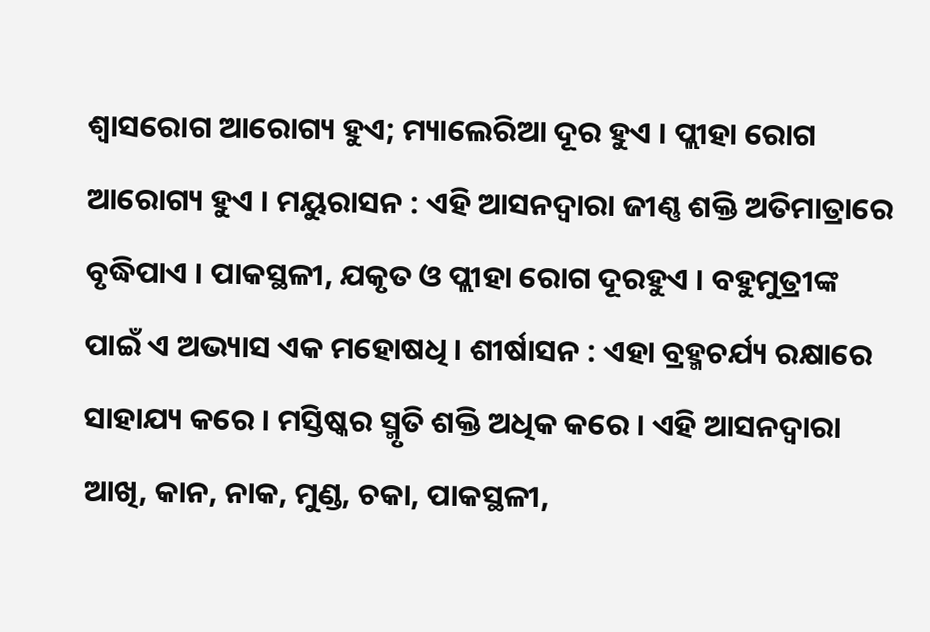ଶ୍ୱାସରୋଗ ଆରୋଗ୍ୟ ହୁଏ; ମ୍ୟାଲେରିଆ ଦୂର ହୁଏ । ପ୍ଲୀହା ରୋଗ ଆରୋଗ୍ୟ ହୁଏ । ମୟୁରାସନ : ଏହି ଆସନଦ୍ୱାରା ଜୀଣ୍ଣ ଶକ୍ତି ଅତିମାତ୍ରାରେ ବୃଦ୍ଧିପାଏ । ପାକସ୍ଥଳୀ, ଯକୃତ ଓ ପ୍ଲୀହା ରୋଗ ଦୂରହୁଏ । ବହୁମୁତ୍ରୀଙ୍କ ପାଇଁ ଏ ଅଭ୍ୟାସ ଏକ ମହୋଷଧି । ଶୀର୍ଷାସନ : ଏହା ବ୍ରହ୍ମଚର୍ଯ୍ୟ ରକ୍ଷାରେ ସାହାଯ୍ୟ କରେ । ମସ୍ତିଷ୍କର ସ୍ମୃତି ଶକ୍ତି ଅଧିକ କରେ । ଏହି ଆସନଦ୍ୱାରା ଆଖି, କାନ, ନାକ, ମୁଣ୍ଡ, ଚକା, ପାକସ୍ଥଳୀ,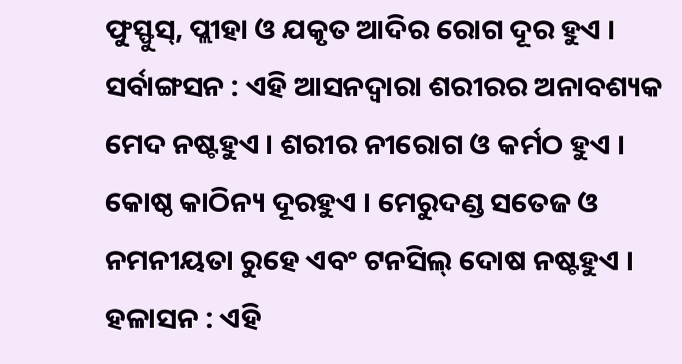ଫୁସ୍ଫୁସ୍, ପ୍ଲୀହା ଓ ଯକୃତ ଆଦିର ରୋଗ ଦୂର ହୁଏ । ସର୍ବାଙ୍ଗସନ : ଏହି ଆସନଦ୍ୱାରା ଶରୀରର ଅନାବଶ୍ୟକ ମେଦ ନଷ୍ଟହୁଏ । ଶରୀର ନୀରୋଗ ଓ କର୍ମଠ ହୁଏ । କୋଷ୍ଠ କାଠିନ୍ୟ ଦୂରହୁଏ । ମେରୁଦଣ୍ଡ ସତେଜ ଓ ନମନୀୟତା ରୁହେ ଏବଂ ଟନସିଲ୍ ଦୋଷ ନଷ୍ଟହୁଏ । ହଳାସନ : ଏହି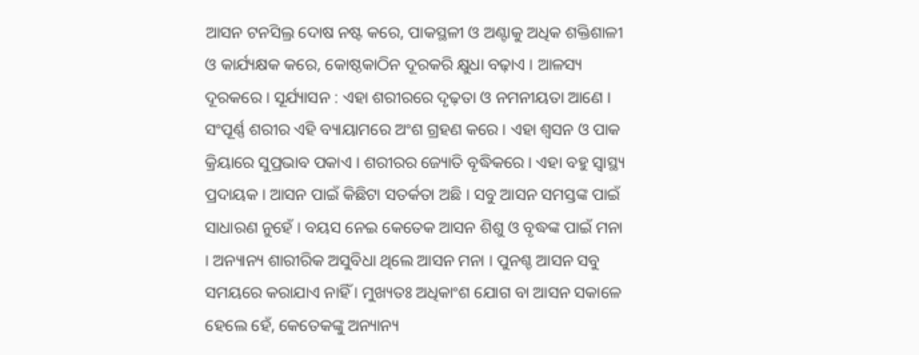ଆସନ ଟନସିଲ୍ର ଦୋଷ ନଷ୍ଟ କରେ, ପାକସ୍ଥଳୀ ଓ ଅଣ୍ଟାକୁ ଅଧିକ ଶକ୍ତିଶାଳୀ ଓ କାର୍ଯ୍ୟକ୍ଷକ କରେ, କୋଷ୍ଠକାଠିନ ଦୂରକରି କ୍ଷୁଧା ବଢ଼ାଏ । ଆଳସ୍ୟ ଦୂରକରେ । ସୂର୍ଯ୍ୟାସନ : ଏହା ଶରୀରରେ ଦୃଢ଼ତା ଓ ନମନୀୟତା ଆଣେ । ସଂପୂର୍ଣ୍ଣ ଶରୀର ଏହି ବ୍ୟାୟାମରେ ଅଂଶ ଗ୍ରହଣ କରେ । ଏହା ଶ୍ୱସନ ଓ ପାକ କ୍ରିୟାରେ ସୁପ୍ରଭାବ ପକାଏ । ଶରୀରର ଜ୍ୟୋତି ବୃଦ୍ଧିକରେ । ଏହା ବହୁ ସ୍ୱାସ୍ଥ୍ୟ ପ୍ରଦାୟକ । ଆସନ ପାଇଁ କିଛିଟା ସତର୍କତା ଅଛି । ସବୁ ଆସନ ସମସ୍ତଙ୍କ ପାଇଁ ସାଧାରଣ ନୁହେଁ । ବୟସ ନେଇ କେତେକ ଆସନ ଶିଶୁ ଓ ବୃଦ୍ଧଙ୍କ ପାଇଁ ମନା । ଅନ୍ୟାନ୍ୟ ଶାରୀରିକ ଅସୁବିଧା ଥିଲେ ଆସନ ମନା । ପୁନଶ୍ଚ ଆସନ ସବୁ ସମୟରେ କରାଯାଏ ନାହିଁ । ମୁଖ୍ୟତଃ ଅଧିକାଂଶ ଯୋଗ ବା ଆସନ ସକାଳେ ହେଲେ ହେଁ, କେତେକଙ୍କୁ ଅନ୍ୟାନ୍ୟ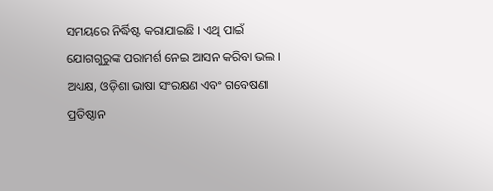ସମୟରେ ନିର୍ଦ୍ଧିଷ୍ଟ କରାଯାଇଛି । ଏଥି ପାଇଁ ଯୋଗଗୁରୁଙ୍କ ପରାମର୍ଶ ନେଇ ଆସନ କରିବା ଭଲ ।
ଅଧ୍ୟକ୍ଷ, ଓଡ଼ିଶା ଭାଷା ସଂରକ୍ଷଣ ଏବଂ ଗବେଷଣା ପ୍ରତିଷ୍ଠାନ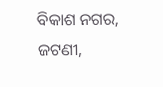ବିକାଶ ନଗର, ଜଟଣୀ,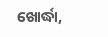ଖୋର୍ଦ୍ଧା,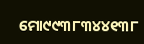ମୋ୯୯୩୮୩୪୪୧୩୮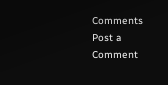Comments
Post a Comment